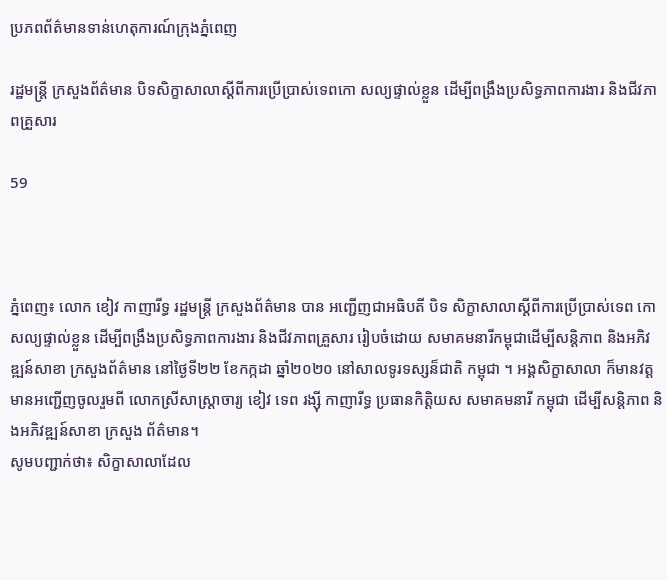ប្រភពព័ត៌មានទាន់ហេតុការណ៍ក្រុងភ្នំពេញ

រដ្ឋមន្ត្រី ក្រសួងព័ត៌មាន បិទសិក្ខាសាលាស្តីពីការប្រើប្រាស់ទេពកោ សល្យផ្ទាល់ខ្លួន ដើម្បីពង្រឹងប្រសិទ្ធភាពការងារ និងជីវភាពគ្រួសារ

59



ភ្នំពេញ៖ លោក ខៀវ កាញារីទ្ធ រដ្ឋមន្ត្រី ក្រសួងព័ត៌មាន បាន អញ្ជើញជាអធិបតី បិទ សិក្ខាសាលាស្តីពីការប្រើប្រាស់ទេព កោសល្យផ្ទាល់ខ្លួន ដើម្បីពង្រឹងប្រសិទ្ធភាពការងារ និងជីវភាពគ្រួសារ រៀបចំដោយ សមាគមនារីកម្ពុជាដើម្បីសន្តិភាព និងអភិវឌ្ឍន៍សាខា ក្រសួងព័ត៌មាន នៅថ្ងៃទី២២ ខែកក្កដា ឆ្នាំ២០២០ នៅសាលទូរទស្សន៏ជាតិ កម្ពុជា ។ អង្គសិក្ខាសាលា ក៏មានវត្តមានអញ្ជើញចូលរួមពី លោកស្រីសាស្ត្រាចារ្យ ខៀវ ទេព រង្ស៊ី កាញារីទ្ធ ប្រធានកិត្តិយស សមាគមនារី កម្ពុជា ដើម្បីសន្តិភាព និងអភិវឌ្ឍន៍សាខា ក្រសួង ព័ត៌មាន។
សូមបញ្ជាក់ថា៖ សិក្ខាសាលាដែល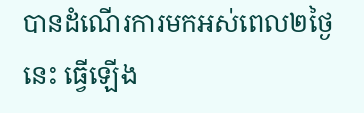បានដំណើរការមកអស់ពេល២ថ្ងៃនេះ ធ្វើឡើង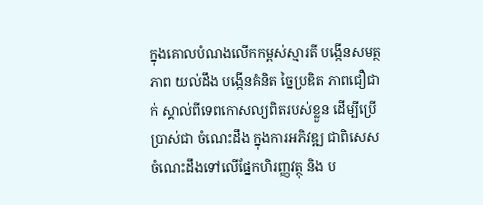ក្នុងគោលបំណងលើកកម្ពស់ស្មារតី បង្កើនសមត្ថភាព យល់ដឹង បង្កើនគំនិត ច្នៃប្រឌិត ភាពជឿជាក់ ស្គាល់ពីទេពកោសល្យពិតរបស់ខ្លួន ដើម្បីប្រើប្រាស់ជា ចំណេះដឹង ក្នុងការអភិវឌ្ឍ ជាពិសេសចំណេះដឹងទៅលើផ្នែកហិរញ្ញវត្ថុ និង ប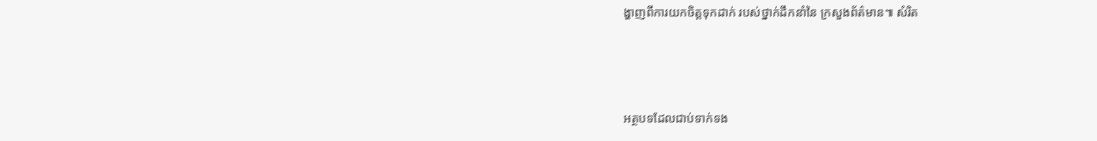ង្ហាញពីការយកចិត្តទុកដាក់ របស់ថ្នាក់ដឹកនាំនៃ ក្រសួងព័ត៌មាន៕ សំរិត



អត្ថបទដែលជាប់ទាក់ទង